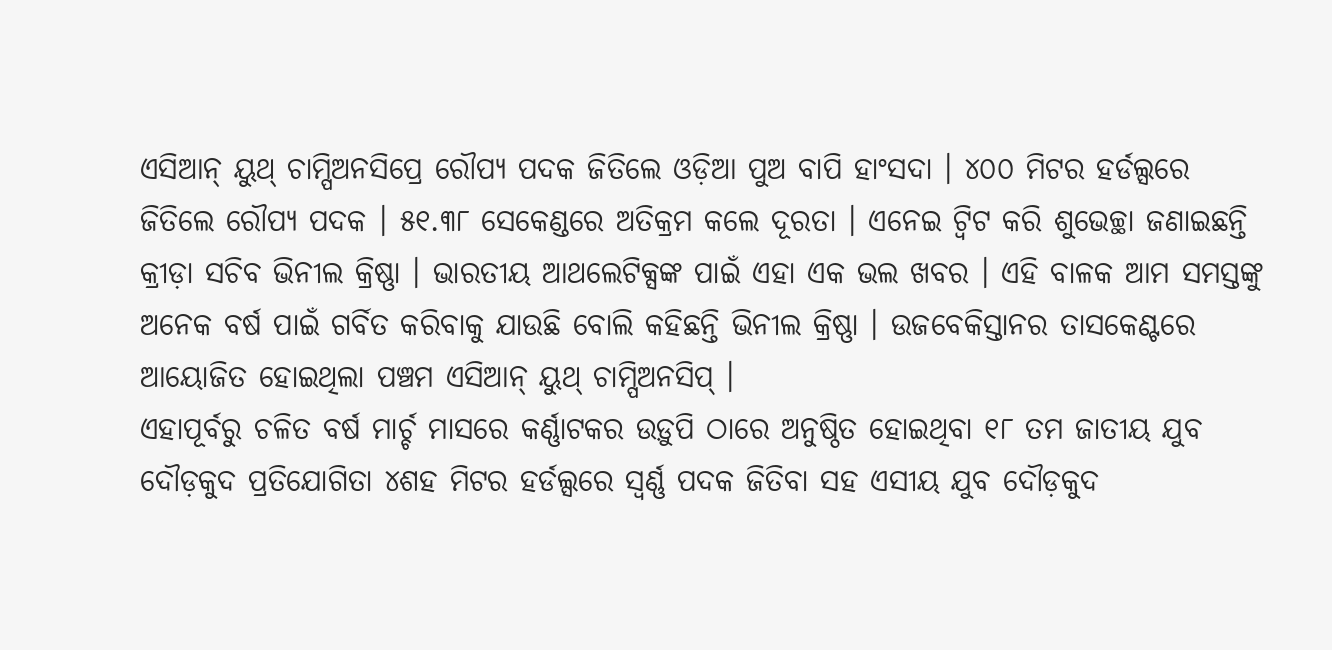ଏସିଆନ୍ ୟୁଥ୍ ଚାମ୍ପିଅନସିପ୍ରେ ରୌପ୍ୟ ପଦକ ଜିତିଲେ ଓଡ଼ିଆ ପୁଅ ବାପି ହାଂସଦା । ୪୦୦ ମିଟର ହର୍ଡଲ୍ସରେ ଜିତିଲେ ରୌପ୍ୟ ପଦକ । ୫୧.୩୮ ସେକେଣ୍ଡରେ ଅତିକ୍ରମ କଲେ ଦୂରତା । ଏନେଇ ଟ୍ଵିଟ କରି ଶୁଭେଚ୍ଛା ଜଣାଇଛନ୍ତି କ୍ରୀଡ଼ା ସଚିବ ଭିନୀଲ କ୍ରିଷ୍ଣା । ଭାରତୀୟ ଆଥଲେଟିକ୍ସଙ୍କ ପାଇଁ ଏହା ଏକ ଭଲ ଖବର । ଏହି ବାଳକ ଆମ ସମସ୍ତଙ୍କୁ ଅନେକ ବର୍ଷ ପାଇଁ ଗର୍ବିତ କରିବାକୁ ଯାଉଛି ବୋଲି କହିଛନ୍ତି ଭିନୀଲ କ୍ରିଷ୍ଣା । ଉଜବେକିସ୍ତାନର ତାସକେଣ୍ଟରେ ଆୟୋଜିତ ହୋଇଥିଲା ପଞ୍ଚମ ଏସିଆନ୍ ୟୁଥ୍ ଚାମ୍ପିଅନସିପ୍ ।
ଏହାପୂର୍ବରୁ ଚଳିତ ବର୍ଷ ମାର୍ଚ୍ଚ ମାସରେ କର୍ଣ୍ଣାଟକର ଉଡ଼ୁପି ଠାରେ ଅନୁଷ୍ଠିତ ହୋଇଥିବା ୧୮ ତମ ଜାତୀୟ ଯୁବ ଦୌଡ଼କୁଦ ପ୍ରତିଯୋଗିତା ୪ଶହ ମିଟର ହର୍ଡଲ୍ସରେ ସ୍ୱର୍ଣ୍ଣ ପଦକ ଜିତିବା ସହ ଏସୀୟ ଯୁବ ଦୌଡ଼କୁଦ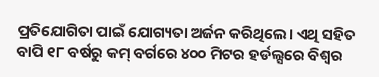ପ୍ରତିଯୋଗିତା ପାଇଁ ଯୋଗ୍ୟତା ଅର୍ଜନ କରିଥିଲେ। ଏଥି ସହିତ ବାପି ୧୮ ବର୍ଷରୁ କମ୍ ବର୍ଗରେ ୪୦୦ ମିଟର ହର୍ଡଲ୍ସରେ ବିଶ୍ବର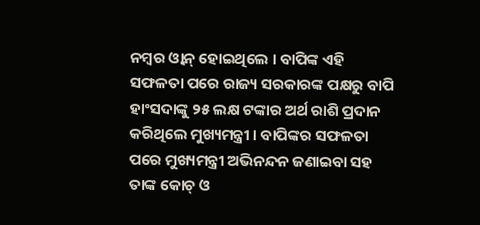ନମ୍ବର ଓ୍ବାନ୍ ହୋଇଥିଲେ । ବାପିଙ୍କ ଏହି ସଫଳତା ପରେ ରାଜ୍ୟ ସରକାରଙ୍କ ପକ୍ଷରୁ ବାପି ହାଂସଦାଙ୍କୁ ୨୫ ଲକ୍ଷ ଟଙ୍କାର ଅର୍ଥ ରାଶି ପ୍ରଦାନ କରିଥିଲେ ମୁଖ୍ୟମନ୍ତ୍ରୀ । ବାପିଙ୍କର ସଫଳତା ପରେ ମୁଖ୍ୟମନ୍ତ୍ରୀ ଅଭିନନ୍ଦନ ଜଣାଇବା ସହ ତାଙ୍କ କୋଚ୍ ଓ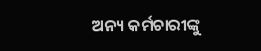ଅନ୍ୟ କର୍ମଚାରୀଙ୍କୁ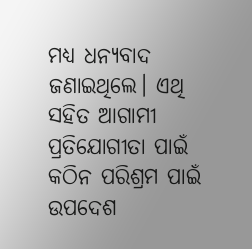ମଧ୍ୟ ଧନ୍ୟବାଦ ଜଣାଇଥିଲେ। ଏଥି ସହିତ ଆଗାମୀ ପ୍ରତିଯୋଗୀତା ପାଇଁ କଠିନ ପରିଶ୍ରମ ପାଇଁ ଉପଦେଶ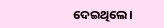ଦେଇଥିଲେ।